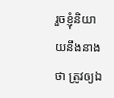រួចខ្ញុំនិយាយនឹងនាងថា ត្រូវឲ្យឯ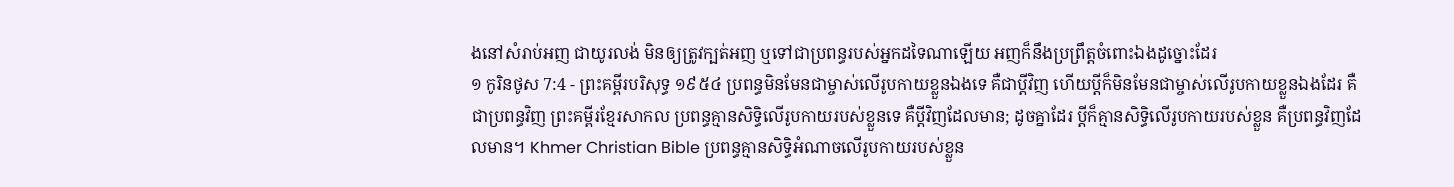ងនៅសំរាប់អញ ជាយូរលង់ មិនឲ្យត្រូវក្បត់អញ ឬទៅជាប្រពន្ធរបស់អ្នកដទៃណាឡើយ អញក៏នឹងប្រព្រឹត្តចំពោះឯងដូច្នោះដែរ
១ កូរិនថូស 7:4 - ព្រះគម្ពីរបរិសុទ្ធ ១៩៥៤ ប្រពន្ធមិនមែនជាម្ចាស់លើរូបកាយខ្លួនឯងទេ គឺជាប្ដីវិញ ហើយប្ដីក៏មិនមែនជាម្ចាស់លើរូបកាយខ្លួនឯងដែរ គឺជាប្រពន្ធវិញ ព្រះគម្ពីរខ្មែរសាកល ប្រពន្ធគ្មានសិទ្ធិលើរូបកាយរបស់ខ្លួនទេ គឺប្ដីវិញដែលមាន; ដូចគ្នាដែរ ប្ដីក៏គ្មានសិទ្ធិលើរូបកាយរបស់ខ្លួន គឺប្រពន្ធវិញដែលមាន។ Khmer Christian Bible ប្រពន្ធគ្មានសិទ្ធិអំណាចលើរូបកាយរបស់ខ្លួន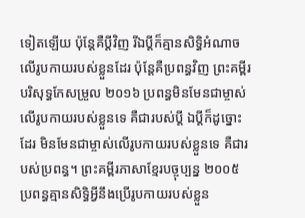ទៀតឡើយ ប៉ុន្ដែគឺប្ដីវិញ រីឯប្ដីក៏គ្មានសិទ្ធិអំណាចលើរូបកាយរបស់ខ្លួនដែរ ប៉ុន្ដែគឺប្រពន្ធវិញ ព្រះគម្ពីរបរិសុទ្ធកែសម្រួល ២០១៦ ប្រពន្ធមិនមែនជាម្ចាស់លើរូបកាយរបស់ខ្លួនទេ គឺជារបស់ប្តី ឯប្តីក៏ដូច្នោះដែរ មិនមែនជាម្ចាស់លើរូបកាយរបស់ខ្លួនទេ គឺជារបស់ប្រពន្ធ។ ព្រះគម្ពីរភាសាខ្មែរបច្ចុប្បន្ន ២០០៥ ប្រពន្ធគ្មានសិទ្ធិអ្វីនឹងប្រើរូបកាយរបស់ខ្លួន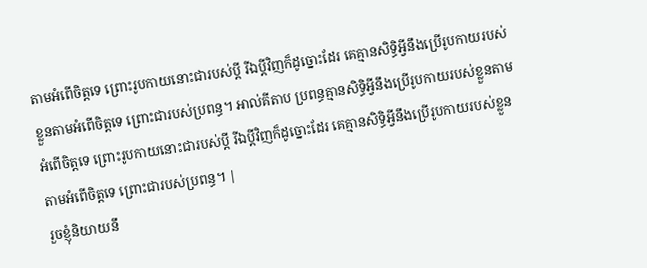តាមអំពើចិត្តទេ ព្រោះរូបកាយនោះជារបស់ប្ដី រីឯប្ដីវិញក៏ដូច្នោះដែរ គេគ្មានសិទ្ធិអ្វីនឹងប្រើរូបកាយរបស់ខ្លួនតាមអំពើចិត្តទេ ព្រោះជារបស់ប្រពន្ធ។ អាល់គីតាប ប្រពន្ធគ្មានសិទ្ធិអ្វីនឹងប្រើរូបកាយរបស់ខ្លួនតាមអំពើចិត្ដទេ ព្រោះរូបកាយនោះជារបស់ប្ដី រីឯប្ដីវិញក៏ដូច្នោះដែរ គេគ្មានសិទ្ធិអ្វីនឹងប្រើរូបកាយរបស់ខ្លួនតាមអំពើចិត្ដទេ ព្រោះជារបស់ប្រពន្ធ។ |
រួចខ្ញុំនិយាយនឹ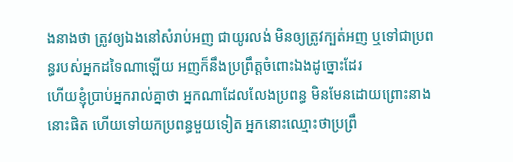ងនាងថា ត្រូវឲ្យឯងនៅសំរាប់អញ ជាយូរលង់ មិនឲ្យត្រូវក្បត់អញ ឬទៅជាប្រពន្ធរបស់អ្នកដទៃណាឡើយ អញក៏នឹងប្រព្រឹត្តចំពោះឯងដូច្នោះដែរ
ហើយខ្ញុំប្រាប់អ្នករាល់គ្នាថា អ្នកណាដែលលែងប្រពន្ធ មិនមែនដោយព្រោះនាងនោះផិត ហើយទៅយកប្រពន្ធមួយទៀត អ្នកនោះឈ្មោះថាប្រព្រឹ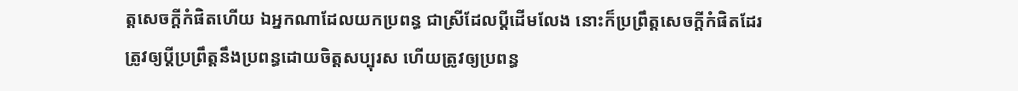ត្តសេចក្ដីកំផិតហើយ ឯអ្នកណាដែលយកប្រពន្ធ ជាស្រីដែលប្ដីដើមលែង នោះក៏ប្រព្រឹត្តសេចក្ដីកំផិតដែរ
ត្រូវឲ្យប្ដីប្រព្រឹត្តនឹងប្រពន្ធដោយចិត្តសប្បុរស ហើយត្រូវឲ្យប្រពន្ធ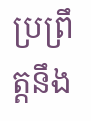ប្រព្រឹត្តនឹង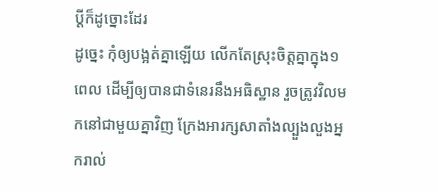ប្ដីក៏ដូច្នោះដែរ
ដូច្នេះ កុំឲ្យបង្អត់គ្នាឡើយ លើកតែស្រុះចិត្តគ្នាក្នុង១ពេល ដើម្បីឲ្យបានជាទំនេរនឹងអធិស្ឋាន រួចត្រូវវិលមកនៅជាមួយគ្នាវិញ ក្រែងអារក្សសាតាំងល្បួងលួងអ្នករាល់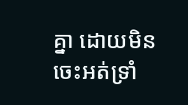គ្នា ដោយមិនចេះអត់ទ្រាំ